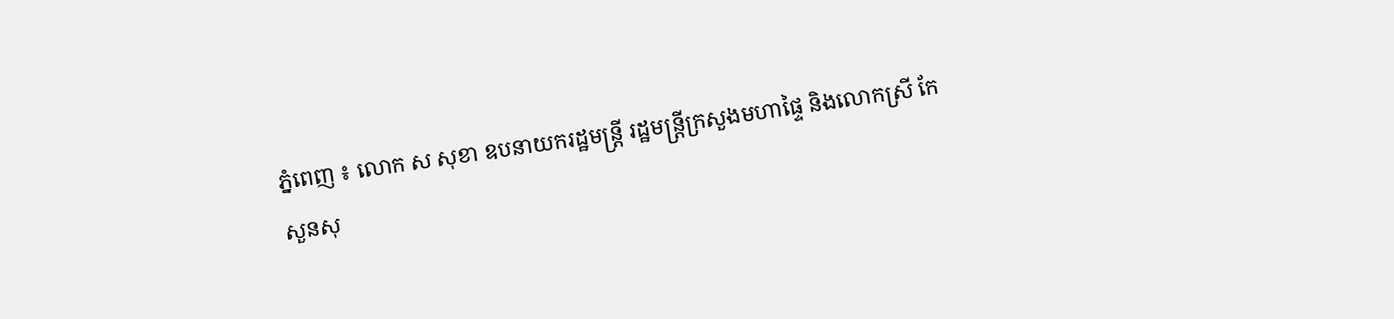ភ្នំពេញ ៖ លោក ស សុខា ឧបនាយករដ្ឋមន្ត្រី រដ្ឋមន្ត្រីក្រសួងមហាផ្ទៃ និងលោកស្រី កែ សួនសុ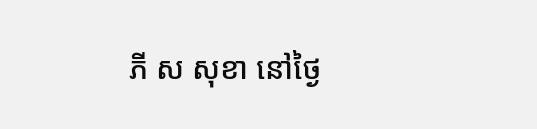ភី ស សុខា នៅថ្ងៃ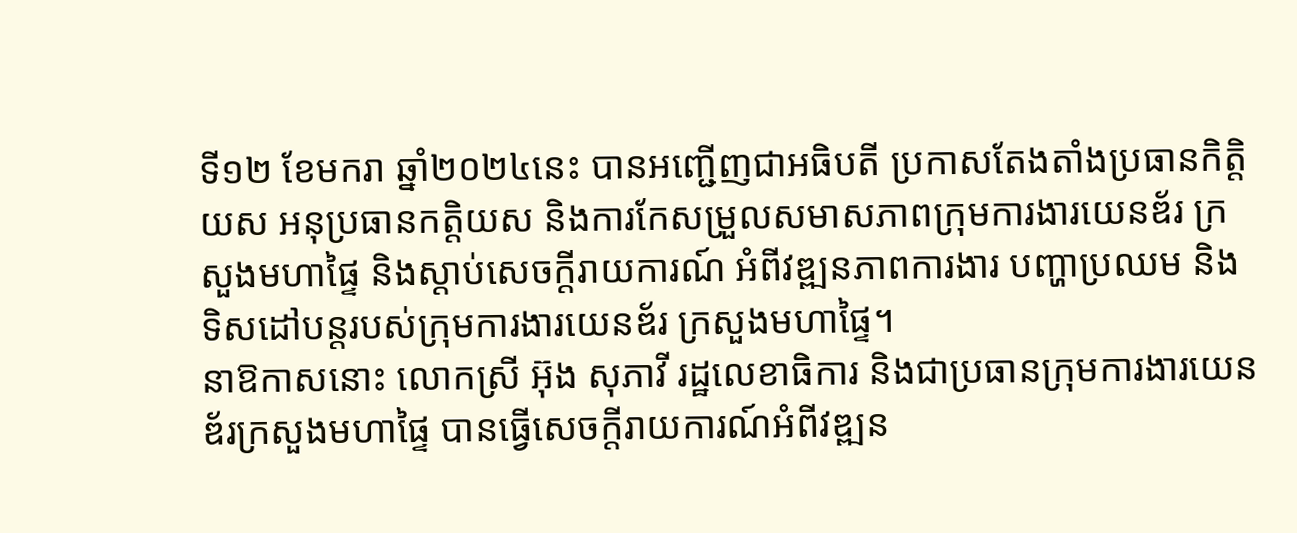ទី១២ ខែមករា ឆ្នាំ២០២៤នេះ បានអញ្ជើញជាអធិបតី ប្រកាសតែងតាំងប្រធានកិត្តិយស អនុប្រធានកត្តិយស និងការកែសម្រួលសមាសភាពក្រុមការងារយេនឌ័រ ក្រសួងមហាផ្ទៃ និងស្តាប់សេចក្តីរាយការណ៍ អំពីវឌ្ឍនភាពការងារ បញ្ហាប្រឈម និងទិសដៅបន្តរបស់ក្រុមការងារយេនឌ័រ ក្រសួងមហាផ្ទៃ។
នាឱកាសនោះ លោកស្រី អ៊ុង សុភាវី រដ្ឋលេខាធិការ និងជាប្រធានក្រុមការងារយេនឌ័រក្រសួងមហាផ្ទៃ បានធ្វើសេចក្តីរាយការណ៍អំពីវឌ្ឍន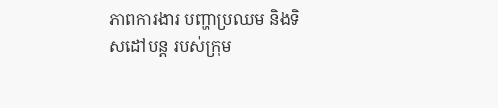ភាពការងារ បញ្ហាប្រឈម និងទិសដៅបន្ត របស់ក្រុម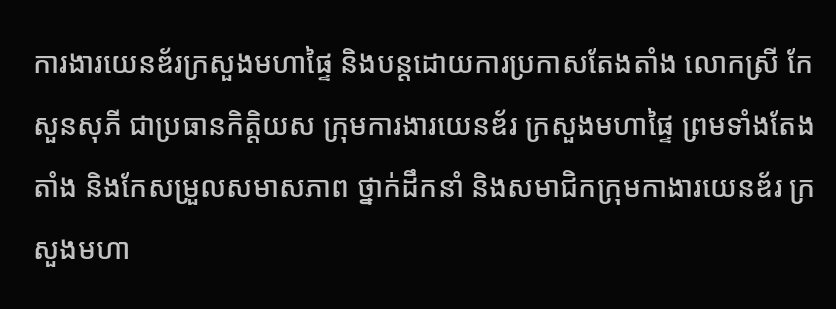ការងារយេនឌ័រក្រសួងមហាផ្ទៃ និងបន្តដោយការប្រកាសតែងតាំង លោកស្រី កែ សួនសុភី ជាប្រធានកិត្តិយស ក្រុមការងារយេនឌ័រ ក្រសួងមហាផ្ទៃ ព្រមទាំងតែងតាំង និងកែសម្រួលសមាសភាព ថ្នាក់ដឹកនាំ និងសមាជិកក្រុមកាងារយេនឌ័រ ក្រសួងមហា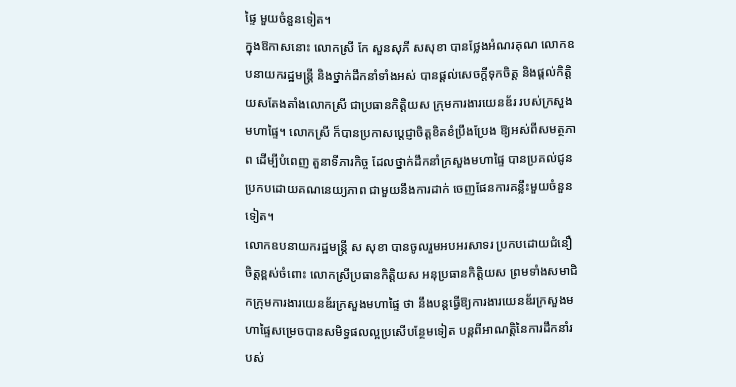ផ្ទៃ មួយចំនួនទៀត។
ក្នុងឱកាសនោះ លោកស្រី កែ សួនសុភី សសុខា បានថ្លែងអំណរគុណ លោកឧបនាយករដ្ឋមន្ត្រី និងថ្នាក់ដឹកនាំទាំងអស់ បានផ្តល់សេចក្តីទុកចិត្ត និងផ្តល់កិត្តិយសតែងតាំងលោកស្រី ជាប្រធានកិត្តិយស ក្រុមការងារយេនឌ័រ របស់ក្រសួងមហាផ្ទៃ។ លោកស្រី ក៏បានប្រកាសប្ដេជ្ញាចិត្តខិតខំប្រឹងប្រែង ឱ្យអស់ពីសមត្ថភាព ដើម្បីបំពេញ តួនាទីភារកិច្ច ដែលថ្នាក់ដឹកនាំក្រសួងមហាផ្ទៃ បានប្រគល់ជូនប្រកបដោយគណនេយ្យភាព ជាមួយនឹងការដាក់ ចេញផែនការគន្លឹះមួយចំនួនទៀត។
លោកឧបនាយករដ្ឋមន្ត្រី ស សុខា បានចូលរួមអបអរសាទរ ប្រកបដោយជំនឿចិត្តខ្ពស់ចំពោះ លោកស្រីប្រធានកិត្តិយស អនុប្រធានកិត្តិយស ព្រមទាំងសមាជិកក្រុមការងារយេនឌ័រក្រសួងមហាផ្ទៃ ថា នឹងបន្តធ្វើឱ្យការងារយេនឌ័រក្រសួងមហាផ្ទៃសម្រេចបានសមិទ្ធផលល្អប្រសើបន្ថែមទៀត បន្តពីអាណត្តិនៃការដឹកនាំរបស់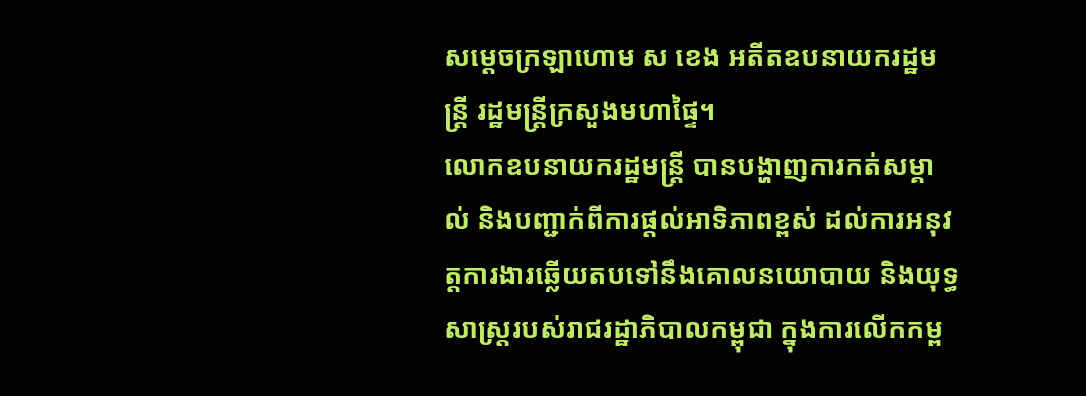សម្ដេចក្រឡាហោម ស ខេង អតីតឧបនាយករដ្ឋមន្ត្រី រដ្ឋមន្ត្រីក្រសួងមហាផ្ទៃ។
លោកឧបនាយករដ្ឋមន្ដ្រី បានបង្ហាញការកត់សម្គាល់ និងបញ្ជាក់ពីការផ្តល់អាទិភាពខ្ពស់ ដល់ការអនុវត្តការងារឆ្លើយតបទៅនឹងគោលនយោបាយ និងយុទ្ធសាស្ត្ររបស់រាជរដ្ឋាភិបាលកម្ពុជា ក្នុងការលើកកម្ព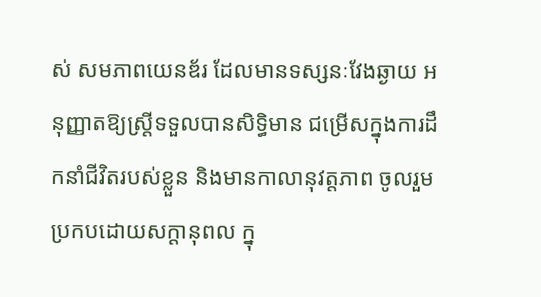ស់ សមភាពយេនឌ័រ ដែលមានទស្សនៈវែងឆ្ងាយ អនុញ្ញាតឱ្យស្ត្រីទទួលបានសិទ្ធិមាន ជម្រើសក្នុងការដឹកនាំជីវិតរបស់ខ្លួន និងមានកាលានុវត្តភាព ចូលរួមប្រកបដោយសក្តានុពល ក្នុ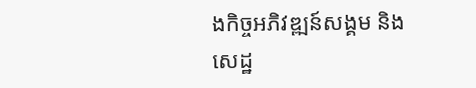ងកិច្ចអភិវឌ្ឍន៍សង្គម និងសេដ្ឋ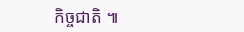កិច្ចជាតិ ៕